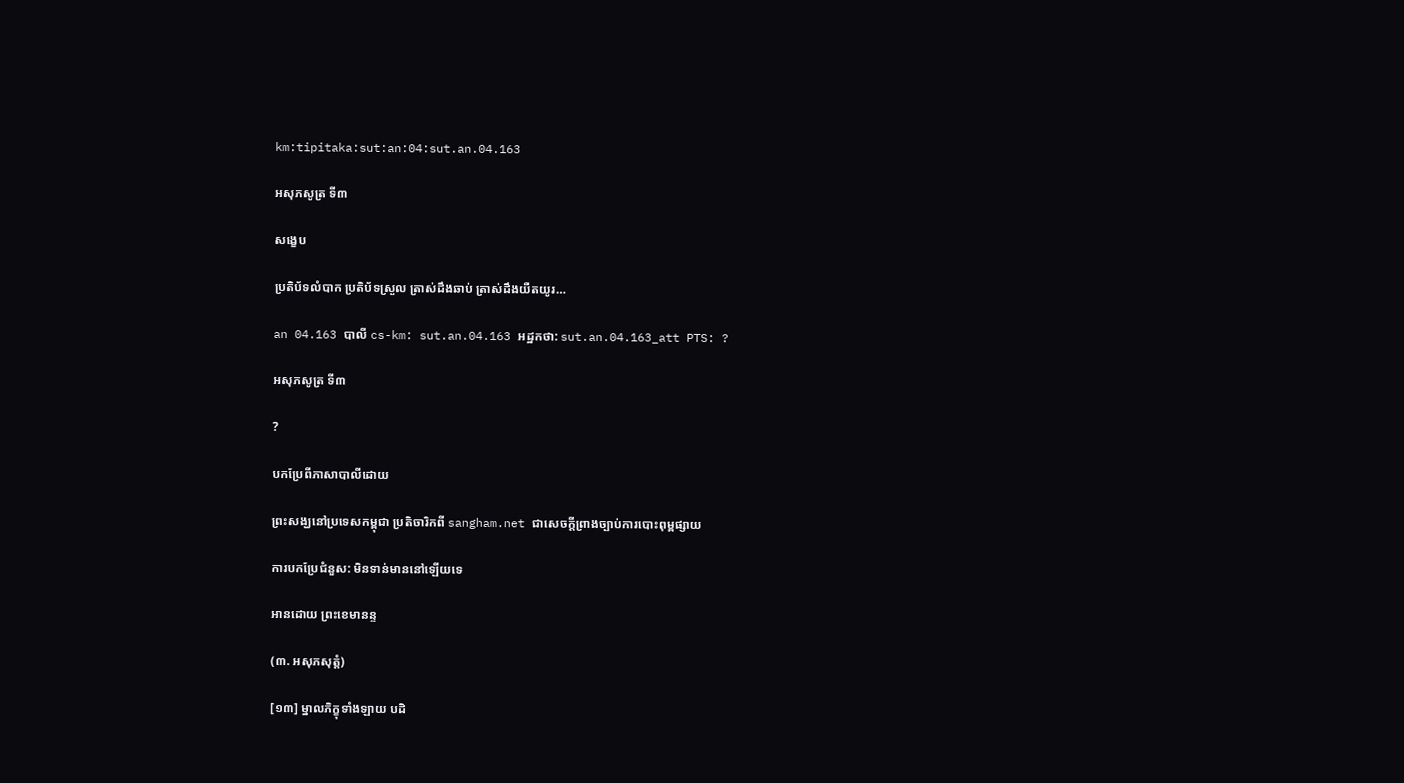km:tipitaka:sut:an:04:sut.an.04.163

អសុភសូត្រ ទី៣

សង្ខេប

ប្រតិប័ទលំបាក ប្រតិប័ទស្រួល ត្រាស់ដឹងឆាប់ ត្រាស់ដឹងយឺតយូរ…

an 04.163 បាលី cs-km: sut.an.04.163 អដ្ឋកថា: sut.an.04.163_att PTS: ?

អសុភសូត្រ ទី៣

?

បកប្រែពីភាសាបាលីដោយ

ព្រះសង្ឃនៅប្រទេសកម្ពុជា ប្រតិចារិកពី sangham.net ជាសេចក្តីព្រាងច្បាប់ការបោះពុម្ពផ្សាយ

ការបកប្រែជំនួស: មិនទាន់មាននៅឡើយទេ

អានដោយ ព្រះខេមានន្ទ

(៣. អសុភសុត្តំ)

[១៣] ម្នាលភិក្ខុទាំងឡាយ បដិ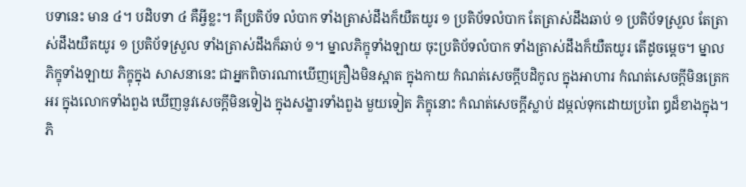បទានេះ មាន ៤។ បដិបទា ៤ គឺអ្វីខ្លះ។ គឺប្រតិប័ទ លំបាក ទាំងត្រាស់ដឹងក៏យឺតយូរ ១ ប្រតិប័ទលំបាក តែត្រាស់ដឹងឆាប់ ១ ប្រតិប័ទស្រួល តែត្រាស់ដឹងយឺតយូរ ១ ប្រតិប័ទស្រួល ទាំងត្រាស់ដឹងក៏ឆាប់ ១។ ម្នាលភិក្ខុទាំងឡាយ ចុះប្រតិប័ទលំបាក ទាំងត្រាស់ដឹងក៏យឺតយូរ តើដូចម្តេច។ ម្នាលភិក្ខុទាំងឡាយ ភិក្ខុក្នុង សាសនានេះ ជាអ្នកពិចារណាឃើញគ្រឿងមិនស្អាត ក្នុងកាយ កំណត់សេចក្តីបដិកូល ក្នុងអាហារ កំណត់សេចក្តីមិនត្រេកអរ ក្នុងលោកទាំងពួង ឃើញនូវសេចក្តីមិនទៀង ក្នុងសង្ខារទាំងពួង មួយទៀត ភិក្ខុនោះ កំណត់សេចក្តីស្លាប់ ដម្កល់ទុកដោយប្រពៃ ឰដ៏ខាងក្នុង។ ភិ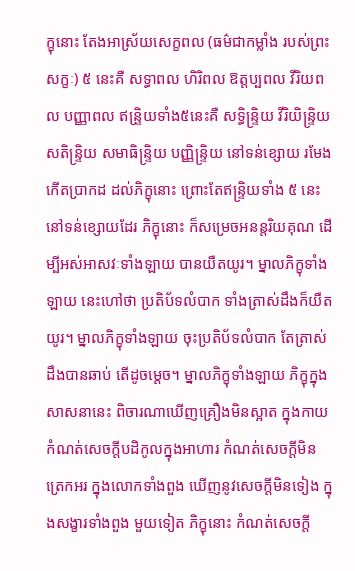ក្ខុនោះ តែងអាស្រ័យសេក្ខពល (ធម៌ជាកម្លាំង របស់ព្រះសក្ខៈ) ៥ នេះគឺ សទ្ធាពល ហិរិពល ឱត្តប្បពល វីរិយពល បញ្ញាពល ឥន្រិ្ទយទាំង៥នេះគឺ សទ្ធិន្រ្ទិយ វីរិយិន្រ្ទិយ សតិន្រ្ទិយ សមាធិន្រ្ទិយ បញ្ញិន្រ្ទិយ នៅទន់ខ្សោយ រមែងកើតបា្រកដ ដល់ភិក្ខុនោះ ព្រោះតែឥន្រ្ទិយទាំង ៥ នេះ នៅទន់ខ្សោយដែរ ភិក្ខុនោះ ក៏សម្រេចអនន្តរិយគុណ ដើម្បីអស់អាសវៈទាំងឡាយ បានយឺតយូរ។ ម្នាលភិក្ខុទាំងឡាយ នេះហៅថា ប្រតិប័ទលំបាក ទាំងត្រាស់ដឹងក៏យឺតយូរ។ ម្នាលភិក្ខុទាំងឡាយ ចុះប្រតិប័ទលំបាក តែត្រាស់ដឹងបានឆាប់ តើដូចម្តេច។ ម្នាលភិក្ខុទាំងឡាយ ភិក្ខុក្នុងសាសនានេះ ពិចារណាឃើញគ្រឿងមិនស្អាត ក្នុងកាយ កំណត់សេចក្តីបដិកូលក្នុងអាហារ កំណត់សេចក្តីមិន ត្រេកអរ ក្នុងលោកទាំងពួង ឃើញនូវសេចក្តីមិនទៀង ក្នុងសង្ខារទាំងពួង មួយទៀត ភិក្ខុនោះ កំណត់សេចក្តី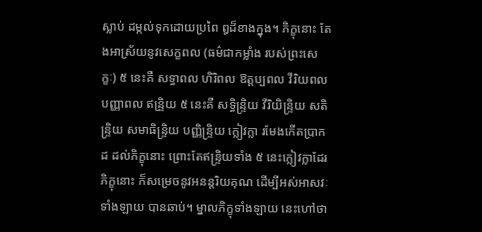ស្លាប់ ដម្កល់ទុកដោយប្រពៃ ឰដ៏ខាងក្នុង។ ភិក្ខុនោះ តែងអាស្រ័យនូវសេក្ខពល (ធម៌ជាកម្លាំង របស់ព្រះសេក្ខៈ) ៥ នេះគឺ សទ្ធាពល ហិរិពល ឱត្តប្បពល វីរិយពល បញ្ញាពល ឥន្រិ្ទយ ៥ នេះគឺ សទ្ធិន្រ្ទិយ វីរិយិន្រ្ទិយ សតិន្រ្ទិយ សមាធិន្រ្ទិយ បញ្ញិន្រ្ទិយ ក្លៀវក្លា រមែងកើតបា្រកដ ដល់ភិក្ខុនោះ ព្រោះតែឥន្រ្ទិយទាំង ៥ នេះក្លៀវក្លាដែរ ភិក្ខុនោះ ក៏សម្រេចនូវអនន្តរិយគុណ ដើម្បីអស់អាសវៈទាំងឡាយ បានឆាប់។ ម្នាលភិក្ខុទាំងឡាយ នេះហៅថា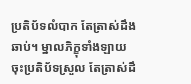ប្រតិប័ទលំបាក តែត្រាស់ដឹងឆាប់។ ម្នាលភិក្ខុទាំងឡាយ ចុះប្រតិប័ទស្រួល តែត្រាស់ដឹ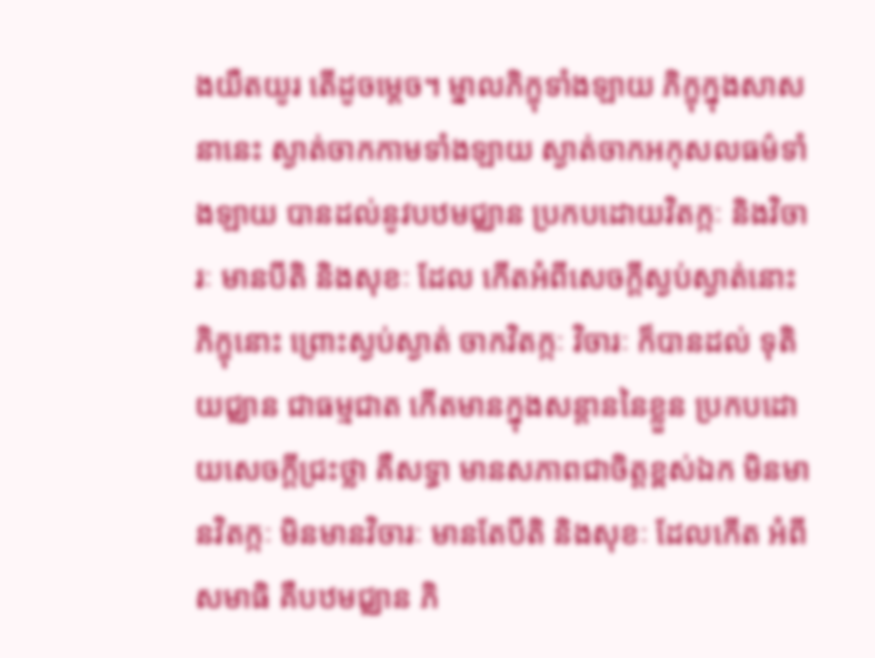ងយឺតយូរ តើដូចម្តេច។ ម្នាលភិក្ខុទាំងឡាយ ភិក្ខុក្នុងសាសនានេះ ស្ងាត់ចាកកាមទាំងឡាយ ស្ងាត់ចាកអកុសលធម៌ទាំងឡាយ បានដល់នូវបឋមជ្ឈាន ប្រកបដោយវិតក្កៈ និងវិចារៈ មានបីតិ និងសុខៈ ដែល កើតអំពីសេចក្តីស្ងប់ស្ងាត់នោះ ភិក្ខុនោះ ព្រោះស្ងប់ស្ងាត់ ចាកវិតក្កៈ វិចារៈ ក៏បានដល់ ទុតិយជ្ឈាន ជាធម្មជាត កើតមានក្នុងសន្តាននៃខ្លួន ប្រកបដោយសេចក្តីជ្រះថ្លា គឺសទ្ធា មានសភាពជាចិត្តខ្ពស់ឯក មិនមានវិតក្កៈ មិនមានវិចារៈ មានតែបីតិ និងសុខៈ ដែលកើត អំពីសមាធិ គឺបឋមជ្ឈាន ភិ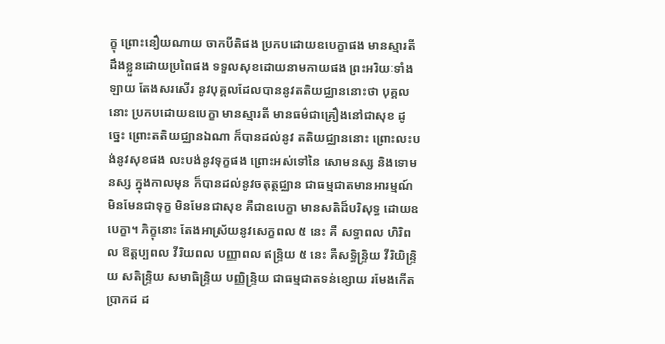ក្ខុ ព្រោះនឿយណាយ ចាកបីតិផង ប្រកបដោយឧបេក្ខាផង មានស្មារតី ដឹងខ្លួនដោយប្រពៃផង ទទួលសុខដោយនាមកាយផង ព្រះអរិយៈទាំងឡាយ តែងសរសើរ នូវបុគ្គលដែលបាននូវតតិយជ្ឈាននោះថា បុគ្គលនោះ ប្រកបដោយឧបេក្ខា មានស្មារតី មានធម៌ជាគ្រឿងនៅជាសុខ ដូច្នេះ ព្រោះតតិយជ្ឈានឯណា ក៏បានដល់នូវ តតិយជ្ឈាននោះ ព្រោះលះបង់នូវសុខផង លះបង់នូវទុក្ខផង ព្រោះអស់ទៅនៃ សោមនស្ស និងទោមនស្ស ក្នុងកាលមុន ក៏បានដល់នូវចតុត្ថជ្ឈាន ជាធម្មជាតមានអារម្មណ៍មិនមែនជាទុក្ខ មិនមែនជាសុខ គឺជាឧបេក្ខា មានសតិដ៏បរិសុទ្ធ ដោយឧបេក្ខា។ ភិក្ខុនោះ តែងអាស្រ័យនូវសេក្ខពល ៥ នេះ គឺ សទ្ធាពល ហិរិពល ឱត្តប្បពល វីរិយពល បញ្ញាពល ឥន្រ្ទិយ ៥ នេះ គឺសទ្ធិន្រ្ទិយ វីរិយិន្រ្ទិយ សតិន្រ្ទិយ សមាធិន្រ្ទិយ បញ្ញិន្រ្ទិយ ជាធម្មជាតទន់ខ្សោយ រមែងកើតបា្រកដ ដ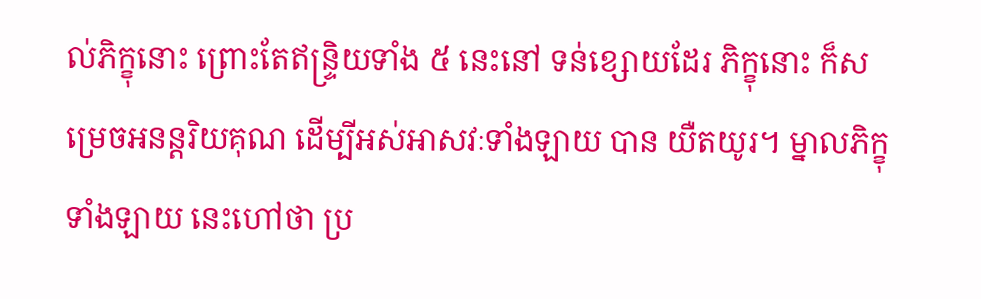ល់ភិក្ខុនោះ ព្រោះតែឥន្រ្ទិយទាំង ៥ នេះនៅ ទន់ខ្សោយដែរ ភិក្ខុនោះ ក៏សម្រេចអនន្តរិយគុណ ដើម្បីអស់អាសវៈទាំងឡាយ បាន យឺតយូរ។ ម្នាលភិក្ខុទាំងឡាយ នេះហៅថា ប្រ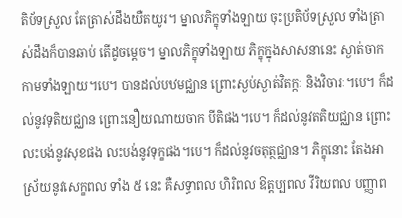តិប័ទស្រួល តែត្រាស់ដឹងយឺតយូរ។ ម្នាលភិក្ខុទាំងឡាយ ចុះប្រតិប័ទស្រួល ទាំងត្រាស់ដឹងក៏បានឆាប់ តើដូចម្តេច។ ម្នាលភិក្ខុទាំងឡាយ ភិក្ខុក្នុងសាសនានេះ ស្ងាត់ចាកកាមទាំងឡាយ។បេ។ បានដល់បឋមជ្ឈាន ព្រោះស្ងប់ស្ងាត់វិតក្កៈ និងវិចារៈ។បេ។ ក៏ដល់នូវទុតិយជ្ឈាន ព្រោះនឿយណាយចាក បីតិផង។បេ។ ក៏ដល់នូវតតិយជ្ឈាន ព្រោះលះបង់នូវសុខផង លះបង់នូវទុក្ខផង។បេ។ ក៏ដល់នូវចតុត្ថជ្ឈាន។ ភិក្ខុនោះ តែងអាស្រ័យនូវសេក្ខពល ទាំង ៥ នេះ គឺសទ្ធាពល ហិរិពល ឱត្តប្បពល វីរិយពល បញ្ញាព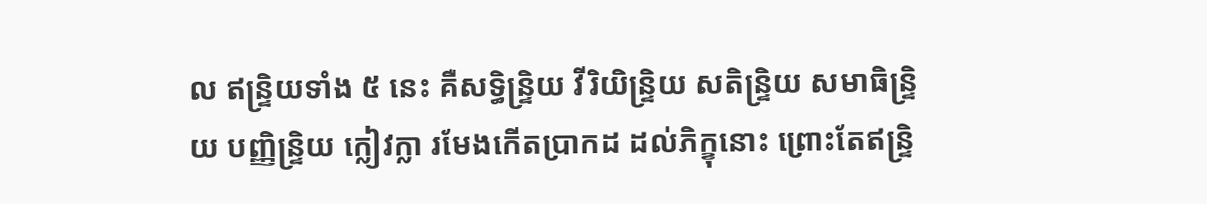ល ឥន្រ្ទិយទាំង ៥ នេះ គឺសទ្ធិន្រ្ទិយ វីរិយិន្រ្ទិយ សតិន្រ្ទិយ សមាធិន្រ្ទិយ បញ្ញិន្រ្ទិយ ក្លៀវក្លា រមែងកើតបា្រកដ ដល់ភិក្ខុនោះ ព្រោះតែឥន្រ្ទិ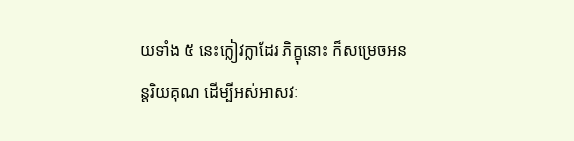យទាំង ៥ នេះក្លៀវក្លាដែរ ភិក្ខុនោះ ក៏សម្រេចអនន្តរិយគុណ ដើម្បីអស់អាសវៈ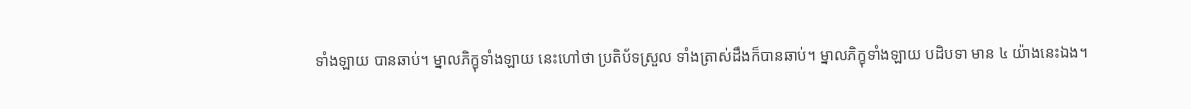ទាំងឡាយ បានឆាប់។ ម្នាលភិក្ខុទាំងឡាយ នេះហៅថា ប្រតិប័ទស្រួល ទាំងត្រាស់ដឹងក៏បានឆាប់។ ម្នាលភិក្ខុទាំងឡាយ បដិបទា មាន ៤ យ៉ាងនេះឯង។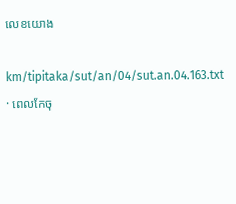លេខយោង

km/tipitaka/sut/an/04/sut.an.04.163.txt · ពេលកែចុ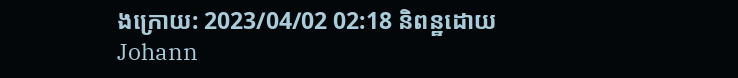ងក្រោយ: 2023/04/02 02:18 និពន្ឋដោយ Johann